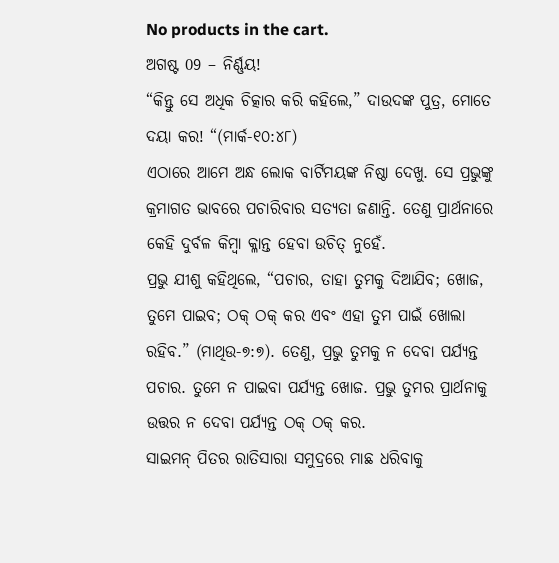No products in the cart.
ଅଗଷ୍ଟ 09 – ନିର୍ଣ୍ଣୟ!
“କିନ୍ତୁ ସେ ଅଧିକ ଚିତ୍କାର କରି କହିଲେ,” ଦାଉଦଙ୍କ ପୁତ୍ର, ମୋତେ ଦୟା କର! “(ମାର୍କ-୧୦:୪୮)
ଏଠାରେ ଆମେ ଅନ୍ଧ ଲୋକ ବାର୍ଟିମୟଙ୍କ ନିଷ୍ଠା ଦେଖୁ. ସେ ପ୍ରଭୁଙ୍କୁ କ୍ରମାଗତ ଭାବରେ ପଚାରିବାର ସତ୍ୟତା ଜଣାନ୍ତି. ତେଣୁ ପ୍ରାର୍ଥନାରେ କେହି ଦୁର୍ବଳ କିମ୍ବା କ୍ଳାନ୍ତ ହେବା ଉଚିତ୍ ନୁହେଁ.
ପ୍ରଭୁ ଯୀଶୁ କହିଥିଲେ, “ପଚାର, ତାହା ତୁମକୁ ଦିଆଯିବ; ଖୋଜ, ତୁମେ ପାଇବ; ଠକ୍ ଠକ୍ କର ଏବଂ ଏହା ତୁମ ପାଇଁ ଖୋଲା ରହିବ.” (ମାଥିଉ-୭:୭). ତେଣୁ, ପ୍ରଭୁ ତୁମକୁ ନ ଦେବା ପର୍ଯ୍ୟନ୍ତ ପଚାର. ତୁମେ ନ ପାଇବା ପର୍ଯ୍ୟନ୍ତ ଖୋଜ. ପ୍ରଭୁ ତୁମର ପ୍ରାର୍ଥନାକୁ ଉତ୍ତର ନ ଦେବା ପର୍ଯ୍ୟନ୍ତ ଠକ୍ ଠକ୍ କର.
ସାଇମନ୍ ପିତର ରାତିସାରା ସମୁଦ୍ରରେ ମାଛ ଧରିବାକୁ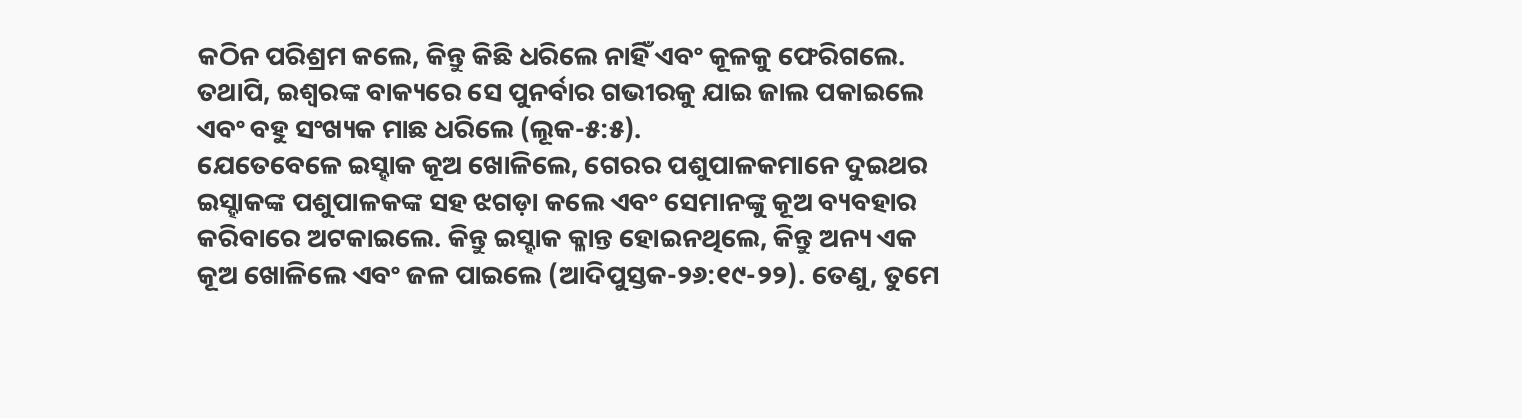କଠିନ ପରିଶ୍ରମ କଲେ, କିନ୍ତୁ କିଛି ଧରିଲେ ନାହିଁ ଏବଂ କୂଳକୁ ଫେରିଗଲେ. ତଥାପି, ଇଶ୍ବରଙ୍କ ବାକ୍ୟରେ ସେ ପୁନର୍ବାର ଗଭୀରକୁ ଯାଇ ଜାଲ ପକାଇଲେ ଏବଂ ବହୁ ସଂଖ୍ୟକ ମାଛ ଧରିଲେ (ଲୂକ-୫:୫).
ଯେତେବେଳେ ଇସ୍ହାକ କୂଅ ଖୋଳିଲେ, ଗେରର ପଶୁପାଳକମାନେ ଦୁଇଥର ଇସ୍ହାକଙ୍କ ପଶୁପାଳକଙ୍କ ସହ ଝଗଡ଼ା କଲେ ଏବଂ ସେମାନଙ୍କୁ କୂଅ ବ୍ୟବହାର କରିବାରେ ଅଟକାଇଲେ. କିନ୍ତୁ ଇସ୍ହାକ କ୍ଳାନ୍ତ ହୋଇନଥିଲେ, କିନ୍ତୁ ଅନ୍ୟ ଏକ କୂଅ ଖୋଳିଲେ ଏବଂ ଜଳ ପାଇଲେ (ଆଦିପୁସ୍ତକ-୨୬:୧୯-୨୨). ତେଣୁ, ତୁମେ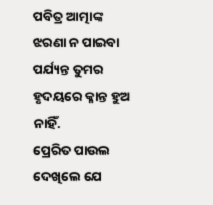ପବିତ୍ର ଆତ୍ମାଙ୍କ ଝରଣା ନ ପାଇବା ପର୍ଯ୍ୟନ୍ତ ତୁମର ହୃଦୟରେ କ୍ଳାନ୍ତ ହୁଅ ନାହିଁ.
ପ୍ରେରିତ ପାଉଲ ଦେଖିଲେ ଯେ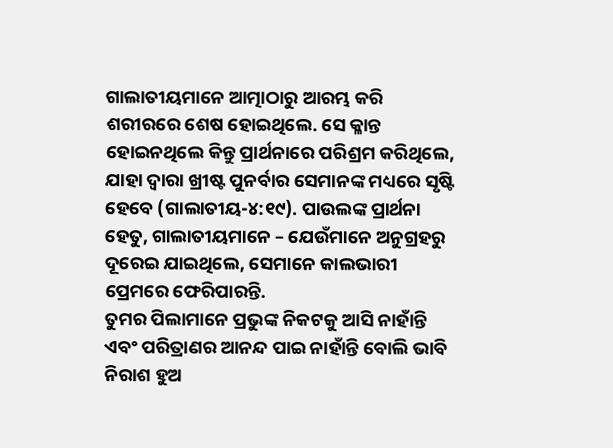ଗାଲାତୀୟମାନେ ଆତ୍ମାଠାରୁ ଆରମ୍ଭ କରି ଶରୀରରେ ଶେଷ ହୋଇଥିଲେ. ସେ କ୍ଳାନ୍ତ ହୋଇନଥିଲେ କିନ୍ତୁ ପ୍ରାର୍ଥନାରେ ପରିଶ୍ରମ କରିଥିଲେ, ଯାହା ଦ୍ୱାରା ଖ୍ରୀଷ୍ଟ ପୁନର୍ବାର ସେମାନଙ୍କ ମଧ୍ୟରେ ସୃଷ୍ଟି ହେବେ (ଗାଲାତୀୟ-୪:୧୯). ପାଉଲଙ୍କ ପ୍ରାର୍ଥନା ହେତୁ, ଗାଲାତୀୟମାନେ – ଯେଉଁମାନେ ଅନୁଗ୍ରହରୁ ଦୂରେଇ ଯାଇଥିଲେ, ସେମାନେ କାଲଭାରୀ ପ୍ରେମରେ ଫେରିପାରନ୍ତି.
ତୁମର ପିଲାମାନେ ପ୍ରଭୁଙ୍କ ନିକଟକୁ ଆସି ନାହାଁନ୍ତି ଏବଂ ପରିତ୍ରାଣର ଆନନ୍ଦ ପାଇ ନାହାଁନ୍ତି ବୋଲି ଭାବି ନିରାଶ ହୁଅ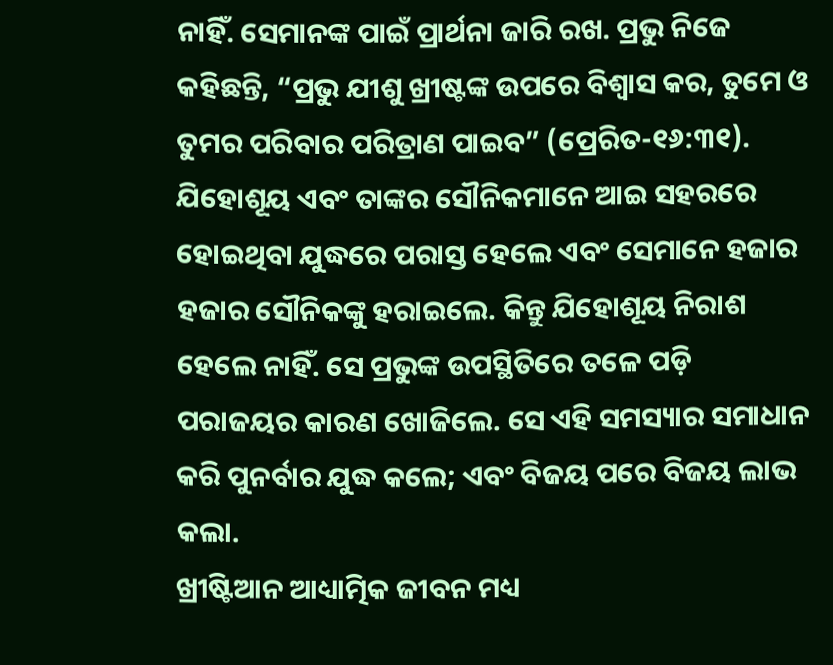ନାହିଁ. ସେମାନଙ୍କ ପାଇଁ ପ୍ରାର୍ଥନା ଜାରି ରଖ. ପ୍ରଭୁ ନିଜେ କହିଛନ୍ତି, “ପ୍ରଭୁ ଯୀଶୁ ଖ୍ରୀଷ୍ଟଙ୍କ ଉପରେ ବିଶ୍ୱାସ କର, ତୁମେ ଓ ତୁମର ପରିବାର ପରିତ୍ରାଣ ପାଇବ” (ପ୍ରେରିତ-୧୬:୩୧).
ଯିହୋଶୂୟ ଏବଂ ତାଙ୍କର ସୌନିକମାନେ ଆଇ ସହରରେ ହୋଇଥିବା ଯୁଦ୍ଧରେ ପରାସ୍ତ ହେଲେ ଏବଂ ସେମାନେ ହଜାର ହଜାର ସୌନିକଙ୍କୁ ହରାଇଲେ. କିନ୍ତୁ ଯିହୋଶୂୟ ନିରାଶ ହେଲେ ନାହିଁ. ସେ ପ୍ରଭୁଙ୍କ ଉପସ୍ଥିତିରେ ତଳେ ପଡ଼ି ପରାଜୟର କାରଣ ଖୋଜିଲେ. ସେ ଏହି ସମସ୍ୟାର ସମାଧାନ କରି ପୁନର୍ବାର ଯୁଦ୍ଧ କଲେ; ଏବଂ ବିଜୟ ପରେ ବିଜୟ ଲାଭ କଲା.
ଖ୍ରୀଷ୍ଟିଆନ ଆଧ୍ୟାତ୍ମିକ ଜୀବନ ମଧ୍ୟ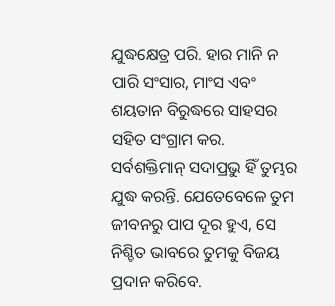ଯୁଦ୍ଧକ୍ଷେତ୍ର ପରି. ହାର ମାନି ନ ପାରି ସଂସାର, ମାଂସ ଏବଂ ଶୟତାନ ବିରୁଦ୍ଧରେ ସାହସର ସହିତ ସଂଗ୍ରାମ କର. ସର୍ବଶକ୍ତିମାନ୍ ସଦାପ୍ରଭୁ ହିଁ ତୁମ୍ଭର ଯୁଦ୍ଧ କରନ୍ତି. ଯେତେବେଳେ ତୁମ ଜୀବନରୁ ପାପ ଦୂର ହୁଏ, ସେ ନିଶ୍ଚିତ ଭାବରେ ତୁମକୁ ବିଜୟ ପ୍ରଦାନ କରିବେ.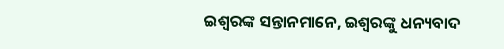ଇଶ୍ବରଙ୍କ ସନ୍ତାନମାନେ, ଇଶ୍ବରଙ୍କୁ ଧନ୍ୟବାଦ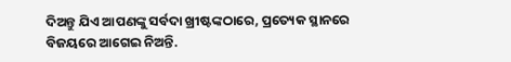ଦିଅନ୍ତୁ ଯିଏ ଆପଣଙ୍କୁ ସର୍ବଦା ଖ୍ରୀଷ୍ଟଙ୍କଠାରେ, ପ୍ରତ୍ୟେକ ସ୍ଥାନରେ ବିଜୟରେ ଆଗେଇ ନିଅନ୍ତି.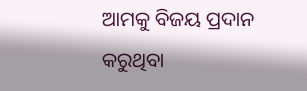ଆମକୁ ବିଜୟ ପ୍ରଦାନ କରୁଥିବା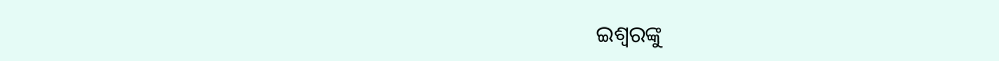ଇଶ୍ବରଙ୍କୁ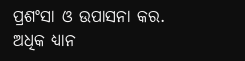ପ୍ରଶଂସା ଓ ଉପାସନା କର.
ଅଧିକ ଧ୍ୟାନ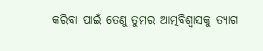କରିବା ପାଇଁ ତେଣୁ ତୁମର ଆତ୍ମବିଶ୍ୱାସକୁ ତ୍ୟାଗ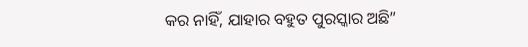କର ନାହିଁ, ଯାହାର ବହୁତ ପୁରସ୍କାର ଅଛି”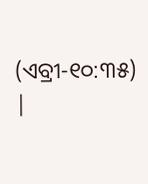(ଏବ୍ରୀ-୧୦:୩୫) |